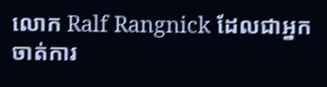លោក Ralf Rangnick ដែលជាអ្នកចាត់ការ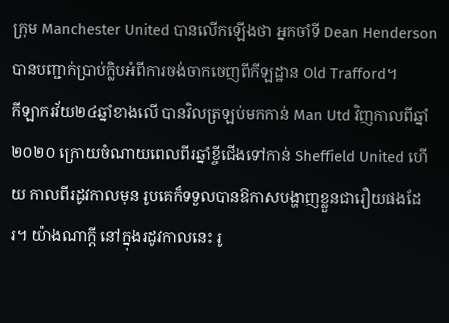ក្រុម Manchester United បានលើកឡើងថា អ្នកចាំទី Dean Henderson បានបញ្ជាក់ប្រាប់ក្លិបអំពីការចង់ចាកចេញពីកីឡដ្ឋាន Old Trafford។
កីឡាករវ័យ២៤ឆ្នាំខាងលើ បានវិលត្រឡប់មកកាន់ Man Utd វិញកាលពីឆ្នាំ២០២០ ក្រោយចំណាយពេលពីរឆ្នាំខ្ចីជើងទៅកាន់ Sheffield United ហើយ កាលពីរដូវកាលមុន រូបគេក៏ទទួលបានឱកាសបង្ហាញខ្លួនជារឿយផងដែរ។ យ៉ាងណាក្តី នៅក្នុងរដូវកាលនេះ រូ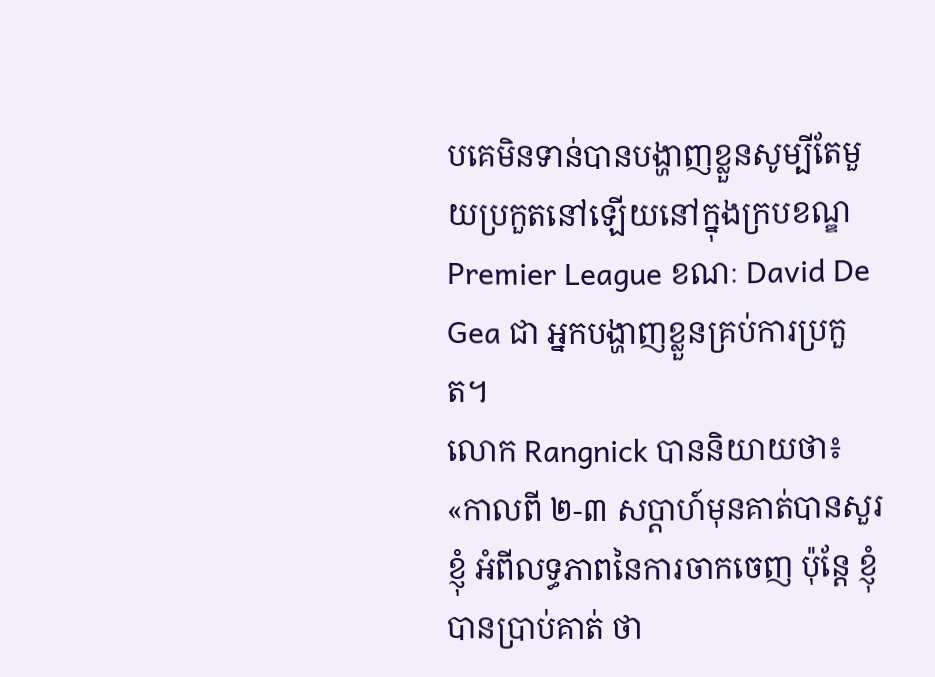បគេមិនទាន់បានបង្ហាញខ្លួនសូម្បីតែមួយប្រកួតនៅឡើយនៅក្នុងក្របខណ្ឌ Premier League ខណៈ David De Gea ជា អ្នកបង្ហាញខ្លួនគ្រប់ការប្រកួត។
លោក Rangnick បាននិយាយថា៖
«កាលពី ២-៣ សប្តាហ៍មុនគាត់បានសួរខ្ញុំ អំពីលទ្ធភាពនៃការចាកចេញ ប៉ុន្តែ ខ្ញុំបានប្រាប់គាត់ ថា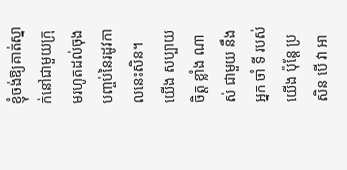ខ្ញុំចង់ឱ្យគាត់ស្នាក់នៅជាមួយក្រុមរហូតដល់ចុងបញ្ចប់នៃរដូវកាលនេះសិន។ យើង សប្បាយ ចិត្ត ខ្លាំង ណាស់ ជាមួយ នឹង អ្នក ចាំ ទី របស់ យើង ប៉ុន្តែ ប្រសិន បើ វា អា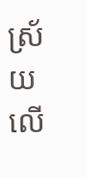ស្រ័យ លើ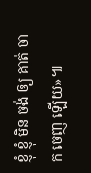ខ្ញុំ ខ្ញុំ មិន ចង់ ឲ្យ គាត់ ចាក ចេញ ឡើយ»៕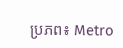ប្រភព៖ Metro